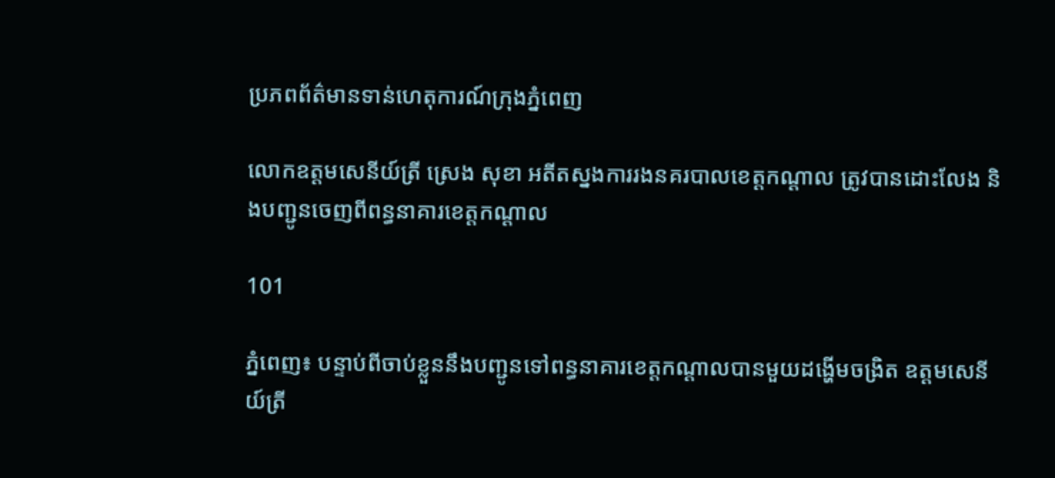ប្រភពព័ត៌មានទាន់ហេតុការណ៍ក្រុងភ្នំពេញ

លោកឧត្តមសេនីយ៍ត្រី ស្រេង សុខា អតីតស្នងការរងនគរបាលខេត្តកណ្តាល ត្រូវបានដោះលែង និងបញ្ជូនចេញពីពន្ធនាគារខេត្តកណ្តាល

101

ភ្នំពេញ៖ បន្ទាប់ពីចាប់ខ្លួននឹងបញ្ជូនទៅពន្ធនាគារខេត្តកណ្ដាលបានមួយដង្ហើមចង្រិត ឧត្តមសេនីយ៍ត្រី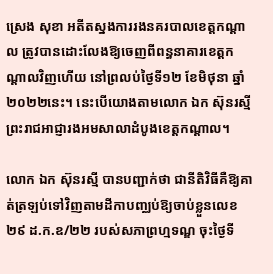ស្រេង សុខា អតីតស្នងការរងនគរបាលខេត្តកណ្តាល ត្រូវបានដោះលែងឱ្យចេញពីពន្ធនាគារខេត្តកណ្តាលវិញហើយ នៅព្រលប់ថ្ងៃទី១២ ខែមិថុនា ឆ្នាំ២០២២នេះ។ នេះបើយោងតាមលោក ឯក ស៊ុនរស្មី ព្រះរាជអាជ្ញារងអមសាលាដំបូងខេត្តកណ្តាល។

លោក ឯក ស៊ុនរស្មី បានបញ្ជាក់ថា ជានីតិវិធីគឺឱ្យគាត់ត្រឡប់ទៅវិញតាមដីកាបញ្ឈប់ឱ្យចាប់ខ្លួនលេខ២៩ ដ.ក.ឧ/២២ របស់សភាព្រហ្មទណ្ឌ ចុះថ្ងៃទី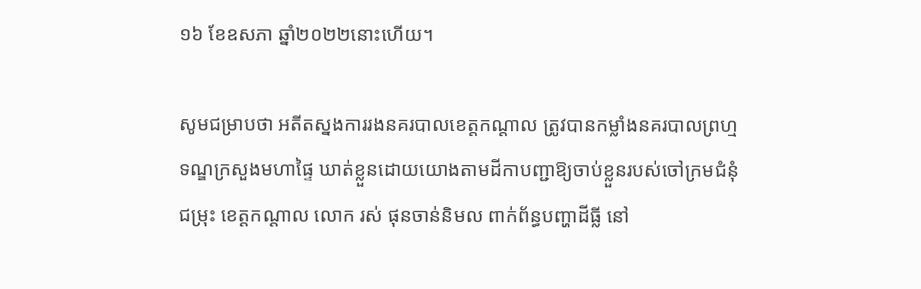១៦ ខែឧសភា ឆ្នាំ២០២២នោះហើយ។

សូមជម្រាបថា អតីតស្នងការរងនគរបាលខេត្តកណ្តាល ត្រូវបានកម្លាំងនគរបាលព្រហ្មទណ្ឌក្រសួងមហាផ្ទៃ ឃាត់ខ្លួនដោយយោងតាមដីកាបញ្ជាឱ្យចាប់ខ្លួនរបស់ចៅក្រមជំនុំជម្រុះ ខេត្តកណ្តាល លោក រស់ ផុនចាន់និមល ពាក់ព័ន្ធបញ្ហាដីធ្លី នៅ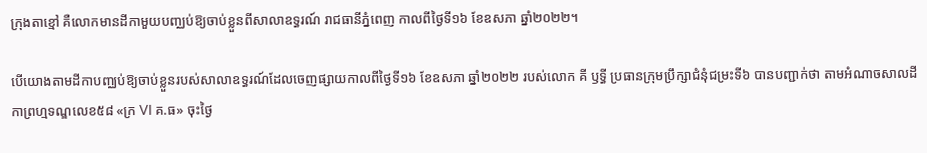ក្រុងតាខ្មៅ គឺលោកមានដីកាមួយបញ្ឈប់ឱ្យចាប់ខ្លួនពីសាលាឧទ្ធរណ៍ រាជធានីភ្នំពេញ កាលពីថ្ងៃទី១៦ ខែឧសភា ឆ្នាំ២០២២។

បើយោងតាមដីកាបញ្ឈប់ឱ្យចាប់ខ្លួនរបស់សាលាឧទ្ធរណ៍ដែលចេញផ្សាយកាលពីថ្ងៃទី១៦ ខែឧសភា ឆ្នាំ២០២២ របស់លោក គី ឫទ្ធី ប្រធានក្រុមប្រឹក្សាជំនុំជម្រះទី៦ បានបញ្ជាក់ថា តាមអំណាចសាលដីកាព្រហ្មទណ្ឌលេខ៥៨ «ក្រ VI គ.ធ» ចុះថ្ងៃ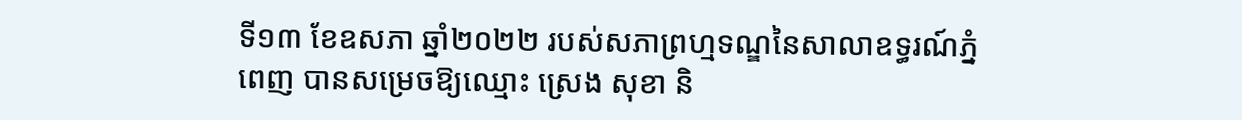ទី១៣ ខែឧសភា ឆ្នាំ២០២២ របស់សភាព្រហ្មទណ្ឌនៃសាលាឧទ្ធរណ៍ភ្នំពេញ បានសម្រេចឱ្យឈ្មោះ ស្រេង សុខា និ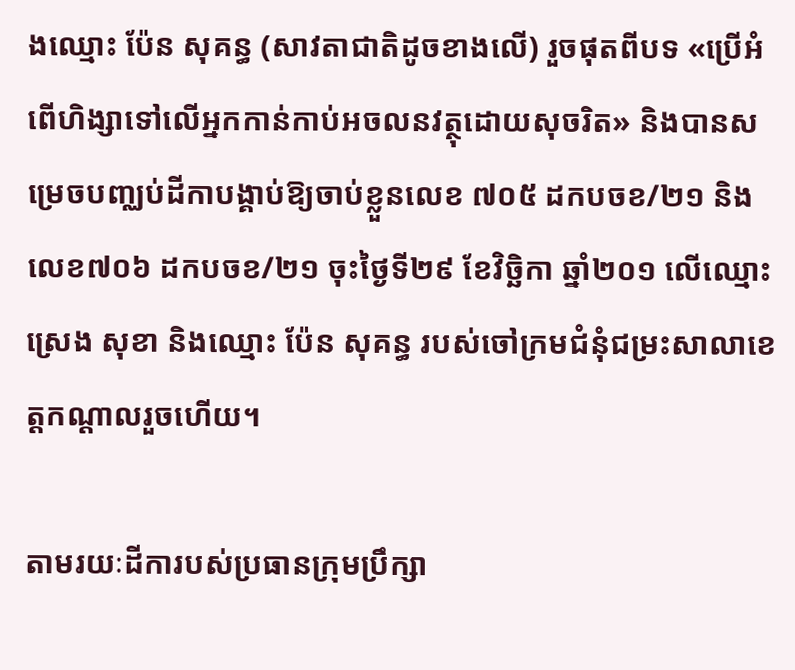ងឈ្មោះ ប៉ែន សុគន្ធ (សាវតាជាតិដូចខាងលើ) រួចផុតពីបទ «ប្រើអំពើហិង្សាទៅលើអ្នកកាន់កាប់អចលនវត្ថុដោយសុចរិត» និងបានសម្រេចបញ្ឈប់ដីកាបង្គាប់ឱ្យចាប់ខ្លួនលេខ ៧០៥ ដកបចខ/២១ និងលេខ៧០៦ ដកបចខ/២១ ចុះថ្ងៃទី២៩ ខែវិច្ឆិកា ឆ្នាំ២០១ លើឈ្មោះ ស្រេង សុខា និងឈ្មោះ ប៉ែន សុគន្ធ របស់ចៅក្រមជំនុំជម្រះសាលាខេត្តកណ្តាលរួចហើយ។

តាមរយៈដីការបស់ប្រធានក្រុមប្រឹក្សា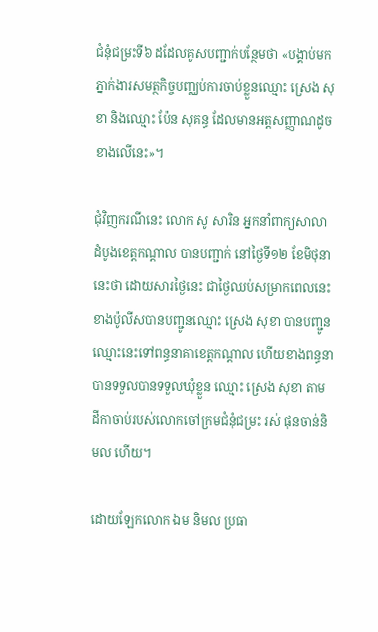ជំនុំជម្រះទី៦ ដដែលគូសបញ្ជាក់បន្ថែមថា «បង្គាប់មកភ្នាក់ងារសមត្ថកិច្ចបញ្ឈប់ការចាប់ខ្លួនឈ្មោះ ស្រេង សុខា និងឈ្មោះ ប៉ែន សុគន្ធ ដែលមានអត្តសញ្ញាណដូចខាងលើនេះ»។

ជុំវិញករណីនេះ លោក សូ សារិន អ្នកនាំពាក្យសាលាដំបូងខេត្តកណ្ដាល បានបញ្ជាក់ នៅថ្ងៃទី១២ ខែមិថុនានេះថា ដោយសារថ្ងៃនេះ ជាថ្ងៃឈប់សម្រាកពេលនេះខាងប៉ូលីសបានបញ្ជូនឈ្មោះ ស្រេង សុខា បានបញ្ជូនឈ្មោះនេះទៅពន្ធនាគាខេត្តកណ្តាល ហើយខាងពន្ធនាបានទទួលបានទទួលឃុំខ្លួន ឈ្មោះ ស្រេង សុខា តាមដីកាចាប់របស់លោកចៅក្រមជំនុំជម្រះ រស់ ផុនចាន់និមល ហើយ។

ដោយឡែកលោក ឯម និមល ប្រធា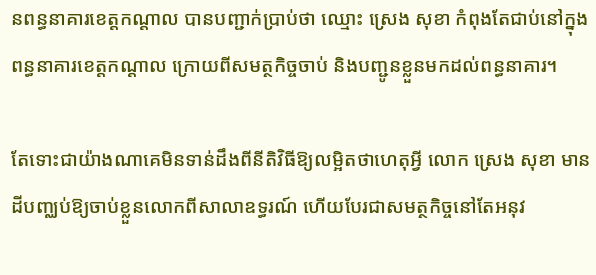នពន្ធនាគារខេត្តកណ្ដាល បានបញ្ជាក់ប្រាប់ថា ឈ្មោះ ស្រេង សុខា កំពុងតែជាប់នៅក្នុងពន្ធនាគារខេត្តកណ្តាល ក្រោយពីសមត្ថកិច្ចចាប់ និងបញ្ជូនខ្លួនមកដល់ពន្ធនាគារ។

តែទោះជាយ៉ាងណាគេមិនទាន់ដឹងពីនីតិវិធីឱ្យលម្អិតថាហេតុអ្វី លោក ស្រេង សុខា មានដីបញ្ឈប់ឱ្យចាប់ខ្លួនលោកពីសាលាឧទ្ធរណ៍ ហើយបែរជាសមត្ថកិច្ចនៅតែអនុវ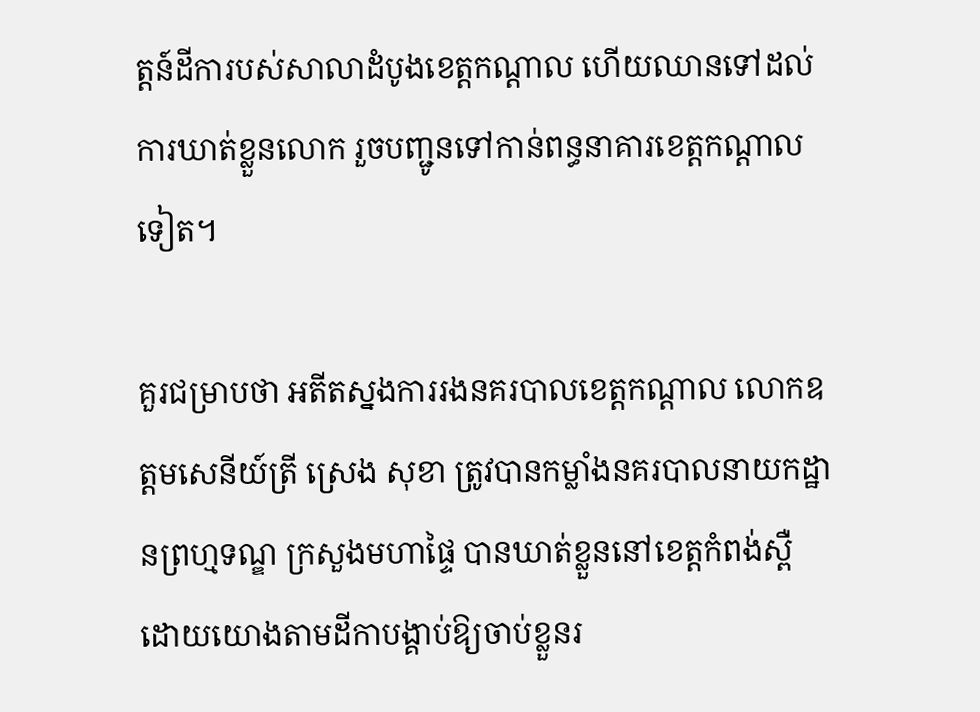ត្តន៍ដីការបស់សាលាដំបូងខេត្តកណ្តាល ហើយឈានទៅដល់ការឃាត់ខ្លួនលោក រួចបញ្ជូនទៅកាន់ពន្ធនាគារខេត្តកណ្តាលទៀត។

គួរជម្រាបថា អតីតស្នងការរងនគរបាលខេត្តកណ្តាល លោកឧត្តមសេនីយ៍ត្រី ស្រេង សុខា ត្រូវបានកម្លាំងនគរបាលនាយកដ្ឋានព្រហ្មទណ្ឌ ក្រសួងមហាផ្ទៃ បានឃាត់ខ្លួននៅខេត្តកំពង់ស្ពឺ ដោយយោងតាមដីកាបង្គាប់ឱ្យចាប់ខ្លួនរ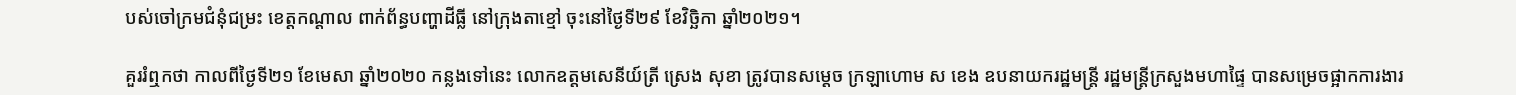បស់ចៅក្រមជំនុំជម្រះ ខេត្តកណ្តាល ពាក់ព័ន្ធបញ្ហាដីធ្លី នៅក្រុងតាខ្មៅ ចុះនៅថ្ងៃទី២៩ ខែវិច្ឆិកា ឆ្នាំ២០២១។

គួររំឮកថា កាលពីថ្ងៃទី២១ ខែមេសា ឆ្នាំ២០២០ កន្លងទៅនេះ លោកឧត្តមសេនីយ៍ត្រី ស្រេង សុខា ត្រូវបានសម្តេច ក្រឡាហោម ស ខេង ឧបនាយករដ្ឋមន្ត្រី រដ្ឋមន្ត្រីក្រសួងមហាផ្ទៃ បានសម្រេចផ្អាកការងារ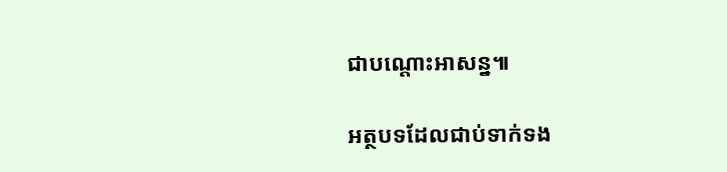ជាបណ្តោះអាសន្ន៕

អត្ថបទដែលជាប់ទាក់ទង